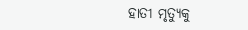ହାତୀ ମୃତ୍ୟୁକୁ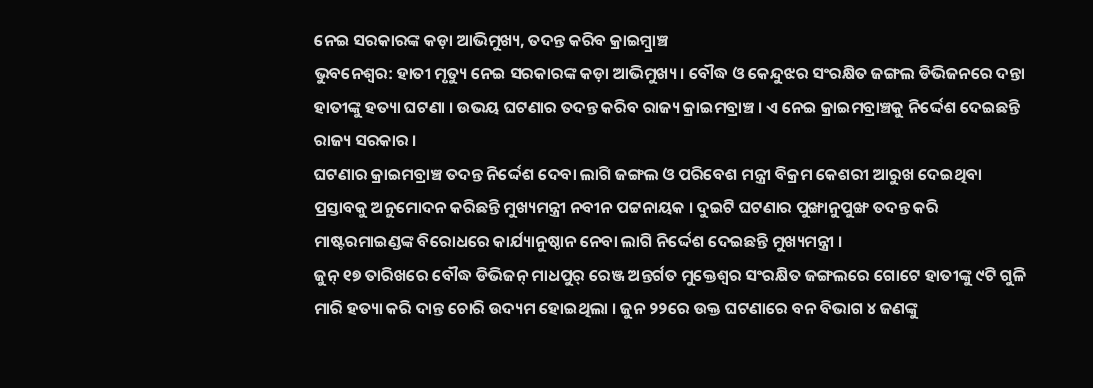ନେଇ ସରକାରଙ୍କ କଡ଼ା ଆଭିମୁଖ୍ୟ, ତଦନ୍ତ କରିବ କ୍ରାଇମ୍ବ୍ରାଞ୍ଚ
ଭୁବନେଶ୍ୱର: ହାତୀ ମୃତ୍ୟୁ ନେଇ ସରକାରଙ୍କ କଡ଼ା ଆଭିମୁଖ୍ୟ । ବୌଦ୍ଧ ଓ କେନ୍ଦୁଝର ସଂରକ୍ଷିତ ଜଙ୍ଗଲ ଡିଭିଜନରେ ଦନ୍ତା ହାତୀଙ୍କୁ ହତ୍ୟା ଘଟଣା । ଉଭୟ ଘଟଣାର ତଦନ୍ତ କରିବ ରାଜ୍ୟ କ୍ରାଇମବ୍ରାଞ୍ଚ । ଏ ନେଇ କ୍ରାଇମବ୍ରାଞ୍ଚକୁ ନିର୍ଦ୍ଦେଶ ଦେଇଛନ୍ତି ରାଜ୍ୟ ସରକାର ।
ଘଟଣାର କ୍ରାଇମବ୍ରାଞ୍ଚ ତଦନ୍ତ ନିର୍ଦ୍ଦେଶ ଦେବା ଲାଗି ଜଙ୍ଗଲ ଓ ପରିବେଶ ମନ୍ତ୍ରୀ ବିକ୍ରମ କେଶରୀ ଆରୁଖ ଦେଇଥିବା ପ୍ରସ୍ତାବକୁ ଅନୁମୋଦନ କରିଛନ୍ତି ମୁଖ୍ୟମନ୍ତ୍ରୀ ନବୀନ ପଟ୍ଟନାୟକ । ଦୁଇଟି ଘଟଣାର ପୁଙ୍ଖାନୁପୁଙ୍ଖ ତଦନ୍ତ କରି ମାଷ୍ଟରମାଇଣ୍ଡଙ୍କ ବିରୋଧରେ କାର୍ଯ୍ୟାନୁଷ୍ଠାନ ନେବା ଲାଗି ନିର୍ଦ୍ଦେଶ ଦେଇଛନ୍ତି ମୁଖ୍ୟମନ୍ତ୍ରୀ ।
ଜୁନ୍ ୧୭ ତାରିଖରେ ବୌଦ୍ଧ ଡିଭିଜନ୍ ମାଧପୁର୍ ରେଞ୍ଜ ଅନ୍ତର୍ଗତ ମୁକ୍ତେଶ୍ୱର ସଂରକ୍ଷିତ ଜଙ୍ଗଲରେ ଗୋଟେ ହାତୀଙ୍କୁ ୯ଟି ଗୁଳି ମାରି ହତ୍ୟା କରି ଦାନ୍ତ ଚୋରି ଉଦ୍ୟମ ହୋଇଥିଲା । ଜୁନ ୨୨ରେ ଉକ୍ତ ଘଟଣାରେ ବନ ବିଭାଗ ୪ ଜଣଙ୍କୁ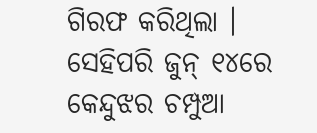ଗିରଫ କରିଥିଲା । ସେହିପରି ଜୁନ୍ ୧୪ରେ କେନ୍ଦୁଝର ଚମ୍ପୁଆ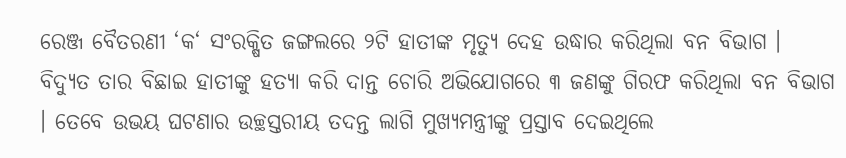ରେଞ୍ଜ ବୈତରଣୀ ‘କ‘ ସଂରକ୍ଷିତ ଜଙ୍ଗଲରେ ୨ଟି ହାତୀଙ୍କ ମୃତ୍ୟୁ ଦେହ ଉଦ୍ଧାର କରିଥିଲା ବନ ବିଭାଗ ।
ବିଦ୍ୟୁତ ତାର ବିଛାଇ ହାତୀଙ୍କୁ ହତ୍ୟା କରି ଦାନ୍ତ ଚୋରି ଅଭିଯୋଗରେ ୩ ଜଣଙ୍କୁ ଗିରଫ କରିଥିଲା ବନ ବିଭାଗ । ତେବେ ଉଭୟ ଘଟଣାର ଉଚ୍ଛସ୍ତରୀୟ ତଦନ୍ତ ଲାଗି ମୁଖ୍ୟମନ୍ତ୍ରୀଙ୍କୁ ପ୍ରସ୍ତାବ ଦେଇଥିଲେ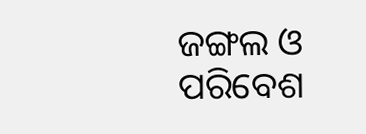ଜଙ୍ଗଲ ଓ ପରିବେଶ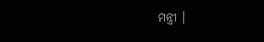ମନ୍ତ୍ରୀ ।